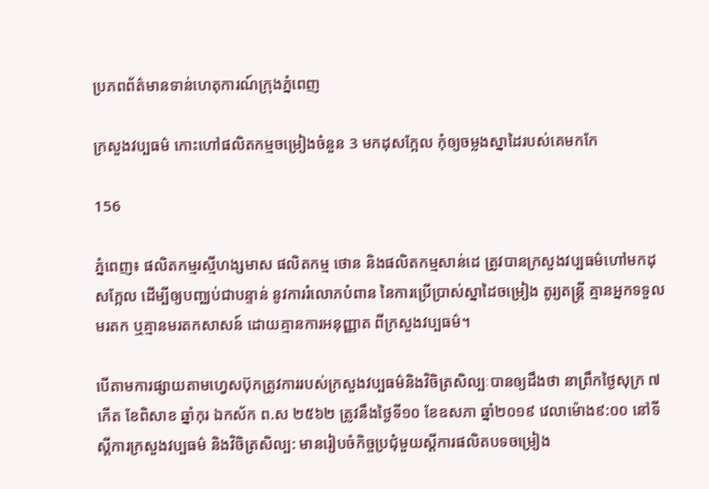ប្រភពព័ត៌មានទាន់ហេតុការណ៍ក្រុងភ្នំពេញ

ក្រសួងវប្បធម៌ កោះហៅផលិតកម្មចម្រៀងចំនួន 3 មកដុសក្អែល កុំឲ្យចម្លងស្នាដៃរបស់គេមកកែ

156

ភ្នំពេញ៖ ផលិតកម្មរស្មីហង្សមាស ផលិតកម្ម ថោន និងផលិតកម្មសាន់ដេ ត្រូវបានក្រសួងវប្បធម៌ហៅមកដុសក្អែល ដើម្បីឲ្យបញ្ឈប់ជាបន្ទាន់ នូវការរំលោភបំពាន នៃការប្រើប្រាស់ស្នាដៃចម្រៀង តូរ្យតន្រ្តី គ្មានអ្នកទទួលមរតក ឬគ្មានមរតកសាសន៍ ដោយគ្មានការអនុញ្ញាត ពីក្រសួងវប្បធម៌។

បើតាមការផ្សាយតាមហ្វេសប៊ុកត្រូវការរបស់ក្រសួងវប្បធម៌និងវិចិត្រសិល្បៈបានឲ្យដឹងថា នាព្រឹកថ្ងៃសុក្រ ៧កើត ខែពិសាខ ឆ្នាំកុរ ឯកស័ក ព.ស ២៥៦២ ត្រូវនឹងថ្ងៃទី១០ ខែឧសភា ឆ្នាំ២០១៩ វេលាម៉ោង៩:០០ នៅទីស្ដីការក្រសួងវប្បធម៌ និងវិចិត្រសិល្ប: មានរៀបចំកិច្ចប្រជុំមួយស្តីការផលិតបទចម្រៀង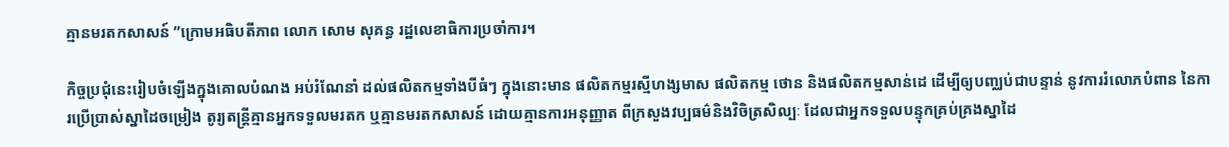គ្មានមរតកសាសន៍ ”ក្រោមអធិបតីភាព លោក សោម សុគន្ធ រដ្ឋលេខាធិការប្រចាំការ។

កិច្ចប្រជុំនេះរៀបចំឡើងក្នុងគោលបំណង អប់រំណែនាំ ដល់ផលិតកម្មទាំងបីធំៗ ក្នុងនោះមាន ផលិតកម្មរស្មីហង្សមាស ផលិតកម្ម ថោន និងផលិតកម្មសាន់ដេ ដើម្បីឲ្យបញ្ឈប់ជាបន្ទាន់ នូវការរំលោភបំពាន នៃការប្រើប្រាស់ស្នាដៃចម្រៀង តូរ្យតន្រ្តីគ្មានអ្នកទទួលមរតក ឬគ្មានមរតកសាសន៍ ដោយគ្មានការអនុញ្ញាត ពីក្រសួងវប្បធម៌និងវិចិត្រសិល្បៈ ដែលជាអ្នកទទួលបន្ទុកគ្រប់គ្រងស្នាដៃ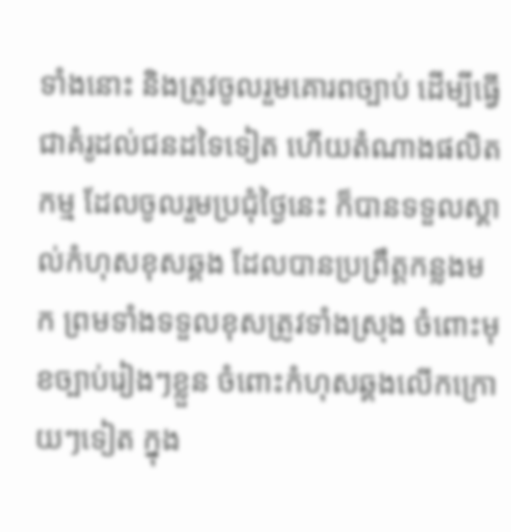ទាំងនោះ និងត្រូវចូលរួមគោរពច្បាប់ ដើម្បីធ្វើជាគំរូដល់ជនដទៃទៀត ហើយតំណាងផលិតកម្ម ដែលចូលរួមប្រជុំថ្ងៃនេះ ក៏បានទទួលស្គាល់កំហុសខុសឆ្គង ដែលបានប្រព្រឹត្តកន្លងមក ព្រមទាំងទទួលខុសត្រូវទាំងស្រុង ចំពោះមុខច្បាប់រៀងៗខ្លួន ចំពោះកំហុសឆ្គងលើកក្រោយៗទៀត ក្នុង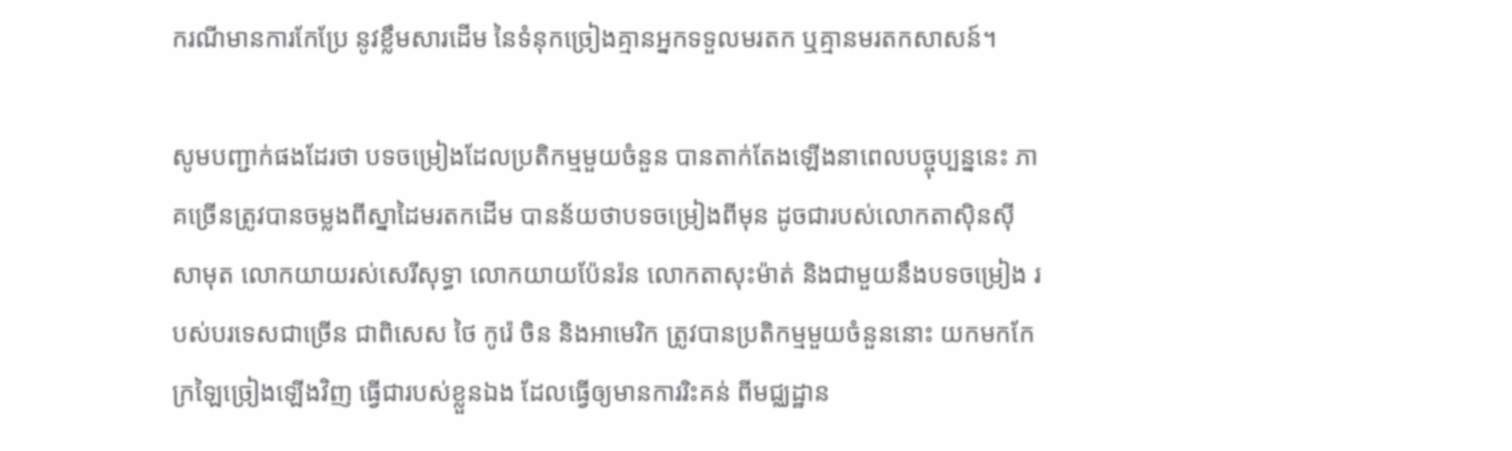ករណីមានការកែប្រែ នូវខ្លឹមសារដើម នៃទំនុកច្រៀងគ្មានអ្នកទទួលមរតក ឬគ្មានមរតកសាសន៍។

សូមបញ្ជាក់ផងដែរថា បទចម្រៀងដែលប្រតិកម្មមួយចំនួន បានតាក់តែងឡើងនាពេលបច្ចុប្បន្ននេះ ភាគច្រើនត្រូវបានចម្លងពីស្នាដៃមរតកដើម បានន័យថាបទចម្រៀងពីមុន ដូចជារបស់លោកតាស៊ិនស៊ីសាមុត លោកយាយរស់សេរីសុទ្ធា លោកយាយប៉ែនរ៉ន លោកតាសុះម៉ាត់ និងជាមួយនឹងបទចម្រៀង របស់បរទេសជាច្រើន ជាពិសេស ថៃ កូរ៉េ ចិន និងអាមេរិក ត្រូវបានប្រតិកម្មមួយចំនួននោះ យកមកកែក្រឡៃច្រៀងឡើងវិញ ធ្វើជារបស់ខ្លួនឯង ដែលធ្វើឲ្យមានការរិះគន់ ពីមជ្ឈដ្ឋាន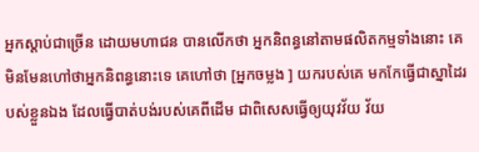អ្នកស្ដាប់ជាច្រើន ដោយមហាជន បានលើកថា អ្នកនិពន្ធនៅតាមផលិតកម្មទាំងនោះ គេមិនមែនហៅថាអ្នកនិពន្ធនោះទេ គេហៅថា [អ្នកចម្លង ] យករបស់គេ មកកែធ្វើជាស្នាដៃរបស់ខ្លួនឯង ដែលធ្វើបាត់បង់របស់គេពីដើម ជាពិសេសធ្វើឲ្យយុវវ័យ វ័យ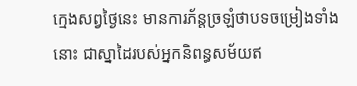ក្មេងសព្វថ្ងៃនេះ មានការភ័ន្តច្រឡំថាបទចម្រៀងទាំងនោះ ជាស្នាដៃរបស់អ្នកនិពន្ធសម័យឥ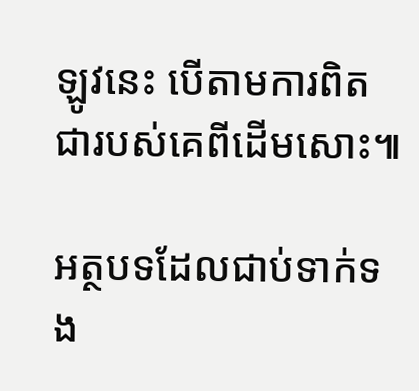ឡូវនេះ បើតាមការពិតជារបស់គេពីដើមសោះ៕

អត្ថបទដែលជាប់ទាក់ទង